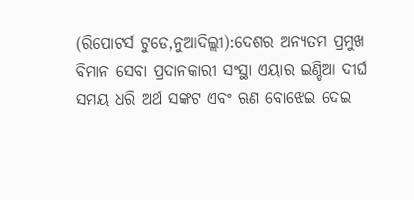(ରିପୋଟର୍ସ ଟୁଡେ,ନୁଆଦିଲ୍ଲୀ):ଦେଶର ଅନ୍ୟତମ ପ୍ରମୁଖ ବିମାନ ସେବା ପ୍ରଦାନକାରୀ ସଂସ୍ଥା ଏୟାର ଇଣ୍ଡିଆ ଦୀର୍ଘ ସମୟ ଧରି ଅର୍ଥ ସଙ୍କଟ ଏବଂ ଋଣ ବୋଝେଇ ଦେଇ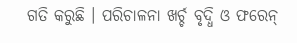ଗତି କରୁଛି । ପରିଚାଳନା ଖର୍ଚ୍ଚ ବୃଦ୍ଧି ଓ ଫରେନ୍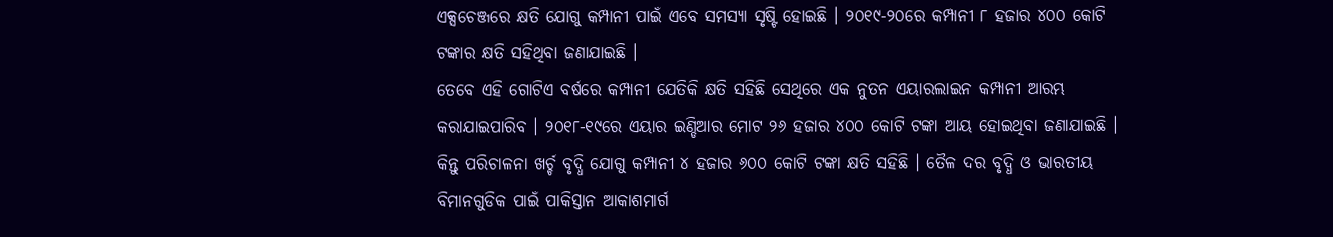ଏକ୍ସଚେଞ୍ଜରେ କ୍ଷତି ଯୋଗୁ କମ୍ପାନୀ ପାଇଁ ଏବେ ସମସ୍ୟା ସୃଷ୍ଟି ହୋଇଛି । ୨୦୧୯-୨୦ରେ କମ୍ପାନୀ ୮ ହଜାର ୪୦୦ କୋଟି ଟଙ୍କାର କ୍ଷତି ସହିଥିବା ଜଣାଯାଇଛି ।
ତେବେ ଏହି ଗୋଟିଏ ବର୍ଷରେ କମ୍ପାନୀ ଯେତିକି କ୍ଷତି ସହିଛି ସେଥିରେ ଏକ ନୁତନ ଏୟାରଲାଇନ କମ୍ପାନୀ ଆରମ୍ଭ କରାଯାଇପାରିବ । ୨୦୧୮-୧୯ରେ ଏୟାର ଇଣ୍ଡିଆର ମୋଟ ୨୬ ହଜାର ୪୦୦ କୋଟି ଟଙ୍କା ଆୟ ହୋଇଥିବା ଜଣାଯାଇଛି । କିନ୍ତୁ ପରିଚାଳନା ଖର୍ଚ୍ଚ ବୃଦ୍ଧି ଯୋଗୁ କମ୍ପାନୀ ୪ ହଜାର ୬୦୦ କୋଟି ଟଙ୍କା କ୍ଷତି ସହିଛି । ତୈଳ ଦର ବୃଦ୍ଧି ଓ ଭାରତୀୟ ବିମାନଗୁଡିକ ପାଇଁ ପାକିସ୍ତାନ ଆକାଶମାର୍ଗ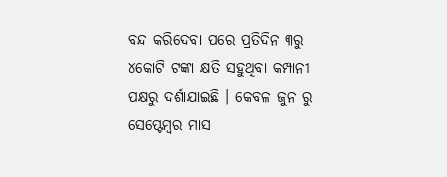ବନ୍ଦ କରିଦେବା ପରେ ପ୍ରତିଦିନ ୩ରୁ ୪କୋଟି ଟଙ୍କା କ୍ଷତି ସହୁଥିବା କମ୍ପାନୀ ପକ୍ଷରୁ ଦର୍ଶାଯାଇଛି । କେବଳ ଜୁନ ରୁ ସେପ୍ଟେମ୍ବର ମାସ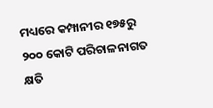ମଧ୍ୟରେ କମ୍ପାନୀର ୧୭୫ରୁ ୨୦୦ କୋଟି ପରିଚାଳନାଗତ କ୍ଷତି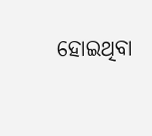ହୋଇଥିବା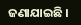ଜଣାଯାଇଛି ।